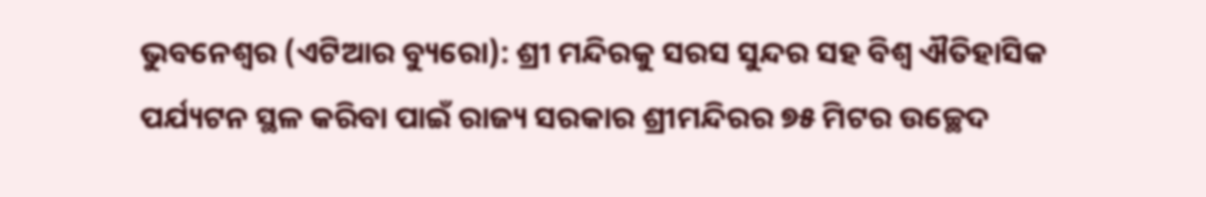ଭୁବନେଶ୍ୱର (ଏଟିଆର ବ୍ୟୁରୋ): ଶ୍ରୀ ମନ୍ଦିରକୁ ସରସ ସୁନ୍ଦର ସହ ବିଶ୍ୱ ଐତିହାସିକ ପର୍ଯ୍ୟଟନ ସ୍ଥଳ କରିବା ପାଇଁ ରାଜ୍ୟ ସରକାର ଶ୍ରୀମନ୍ଦିରର ୭୫ ମିଟର ଉଚ୍ଛେଦ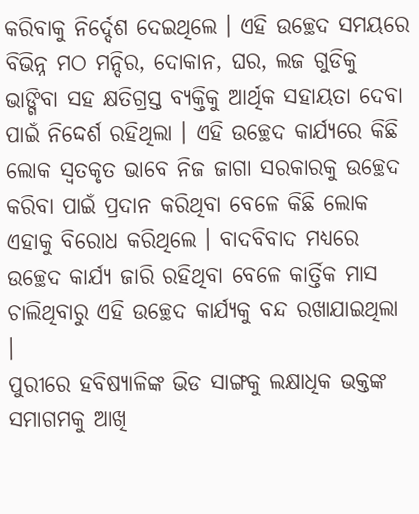କରିବାକୁ ନିର୍ଦ୍ଦେଶ ଦେଇଥିଲେ । ଏହି ଉଚ୍ଛେଦ ସମୟରେ ବିଭିନ୍ନ ମଠ ମନ୍ଦିର, ଦୋକାନ, ଘର, ଲଜ ଗୁଡିକୁ ଭାଙ୍ଗିବା ସହ କ୍ଷତିଗ୍ରସ୍ତ ବ୍ୟକ୍ତିକୁ ଆର୍ଥିକ ସହାୟତା ଦେବା ପାଇଁ ନିଦ୍ଦେର୍ଶ ରହିଥିଲା । ଏହି ଉଚ୍ଛେଦ କାର୍ଯ୍ୟରେ କିଛି ଲୋକ ସ୍ୱତକୃତ ଭାବେ ନିଜ ଜାଗା ସରକାରକୁ ଉଚ୍ଛେଦ କରିବା ପାଇଁ ପ୍ରଦାନ କରିଥିବା ବେଳେ କିଛି ଲୋକ ଏହାକୁ ବିରୋଧ କରିଥିଲେ । ବାଦବିବାଦ ମଧ୍ୟରେ ଉଚ୍ଛେଦ କାର୍ଯ୍ୟ ଜାରି ରହିଥିବା ବେଳେ କାର୍ତ୍ତିକ ମାସ ଚାଲିଥିବାରୁ ଏହି ଉଚ୍ଛେଦ କାର୍ଯ୍ୟକୁ ବନ୍ଦ ରଖାଯାଇଥିଲା ।
ପୁରୀରେ ହବିଷ୍ୟାଳିଙ୍କ ଭିଡ ସାଙ୍ଗକୁ ଲକ୍ଷାଧିକ ଭକ୍ତଙ୍କ ସମାଗମକୁ ଆଖି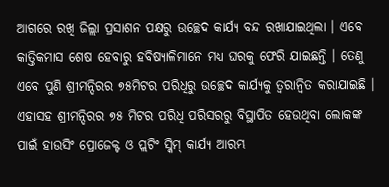ଆଗରେ ରଖି ଜିଲ୍ଲା ପ୍ରସାଶନ ପକ୍ଷରୁ ଉଚ୍ଛେଦ କାର୍ଯ୍ୟ ବନ୍ଦ ରଖାଯାଇଥିଲା । ଏବେ କାତ୍ତିକମାସ ଶେଷ ହେବାରୁ ହବିଷ୍ୟାଳିମାନେ ମଧ୍ୟ ଘରକୁ ଫେରି ଯାଇଛନ୍ତି । ତେଣୁ ଏବେ ପୁଣି ଶ୍ରୀମନ୍ଦିରର ୭୫ମିଟର ପରିଧିରୁ ଉଚ୍ଛେଦ କାର୍ଯ୍ୟକୁ ତ୍ୱରାନ୍ୱିତ କରାଯାଇଛି । ଏହାସହ ଶ୍ରୀମନ୍ଦିରର ୭୫ ମିଟର ପରିଧି ପରିସରରୁ ବିସ୍ଥାପିତ ହେଉଥିବା ଲୋକଙ୍କ ପାଇଁ ହାଉସିଂ ପ୍ରୋଜେକ୍ଟ ଓ ପ୍ଲଟିଂ ସ୍କିମ୍ କାର୍ଯ୍ୟ ଆରମ୍ଭ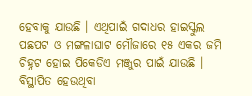ହେବାକୁ ଯାଉଛି । ଏଥିପାଇଁ ଗଦାଧର ହାଇସ୍କୁଲ ପଛପଟ ଓ ମଙ୍ଗଳାଘାଟ ମୌଜାରେ ୧୫ ଏକର ଜମି ଚିହ୍ନଟ ହୋଇ ପିକେଡିଏ ମଞ୍ଜୁର ପାଇଁ ଯାଉଛି । ବିସ୍ଥାପିତ ହେଉଥିବା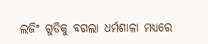ଲଜିଂ ଗୁଡିକୁ ବଗଲା ଧର୍ମଶାଳା ମଧ୍ୟରେ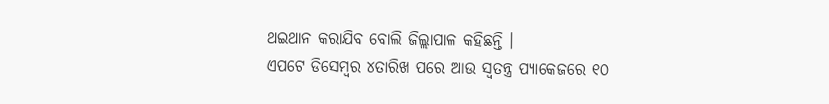ଥଇଥାନ କରାଯିବ ବୋଲି ଜିଲ୍ଲାପାଳ କହିଛନ୍ତି ।
ଏପଟେ ଡିସେମ୍ବର ୪ତାରିଖ ପରେ ଆଉ ସ୍ୱତନ୍ତ୍ର ପ୍ୟାକେଜରେ ୧୦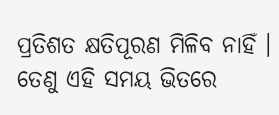ପ୍ରତିଶତ କ୍ଷତିପୂରଣ ମିଳିବ ନାହିଁ । ତେଣୁ ଏହି ସମୟ ଭିତରେ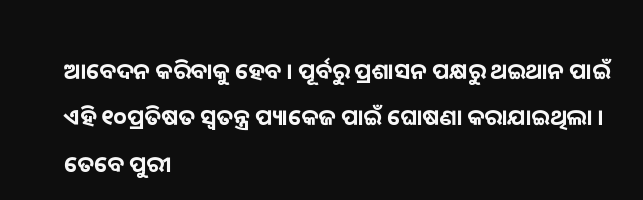ଆବେଦନ କରିବାକୁ ହେବ । ପୂର୍ବରୁ ପ୍ରଶାସନ ପକ୍ଷରୁ ଥଇଥାନ ପାଇଁ ଏହି ୧୦ପ୍ରତିଷତ ସ୍ୱତନ୍ତ୍ର ପ୍ୟାକେଜ ପାଇଁ ଘୋଷଣା କରାଯାଇଥିଲା । ତେବେ ପୁରୀ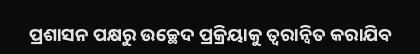ପ୍ରଶାସନ ପକ୍ଷରୁ ଉଚ୍ଛେଦ ପ୍ରକ୍ରିୟାକୁ ତ୍ୱରାନ୍ୱିତ କରାଯିବ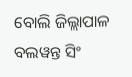ବୋଲି ଜିଲ୍ଲାପାଳ ବଲୱନ୍ତ ସିଂ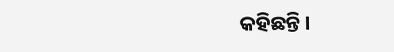କହିଛନ୍ତି ।